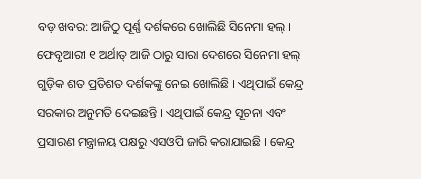ବଡ଼ ଖବର: ଆଜିଠୁ ପୂର୍ଣ୍ଣ ଦର୍ଶକରେ ଖୋଲିଛି ସିନେମା ହଲ୍ । ଫେବୃଆରୀ ୧ ଅର୍ଥାତ୍ ଆଜି ଠାରୁ ସାରା ଦେଶରେ ସିନେମା ହଲ୍ ଗୁଡ଼ିକ ଶତ ପ୍ରତିଶତ ଦର୍ଶକଙ୍କୁ ନେଇ ଖୋଲିଛି । ଏଥିପାଇଁ କେନ୍ଦ୍ର ସରକାର ଅନୁମତି ଦେଇଛନ୍ତି । ଏଥିପାଇଁ କେନ୍ଦ୍ର ସୂଚନା ଏବଂ ପ୍ରସାରଣ ମନ୍ତ୍ରାଳୟ ପକ୍ଷରୁ ଏସଓପି ଜାରି କରାଯାଇଛି । କେନ୍ଦ୍ର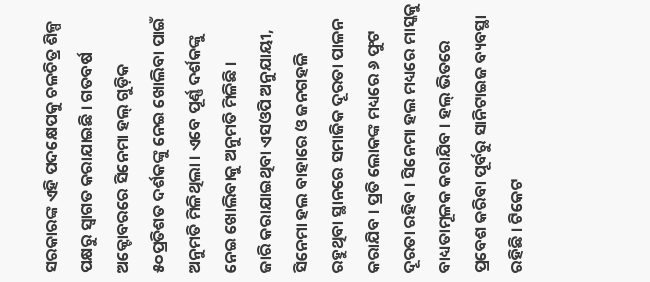ସରକାରଙ୍କ ଏହି ପଦକ୍ଷେପକୁ ଚଳଚିତ୍ର ଶିଳ୍ପ ପକ୍ଷରୁ ସ୍ୱାଗତ କରାଯାଇଛି । ଗତବର୍ଷ ଅକ୍ଟୋବରରେ ସିନେମା ହଲ୍ ଗୁଡ଼ିକ ୫୦ପ୍ରତିଶତ ଦର୍ଶକଙ୍କୁ ନେଇ ଖୋଲିବା ପାଇଁ ଅନୁମତି ମିଳିଥିଲା । ଏବେ ପୂର୍ଣ୍ଣ ଦର୍ଶକଙ୍କୁ ନେଇ ଖୋଲିବାକୁ ଅନୁମତି ମିଳିଛି ।
ଜାରି କରାଯାଇଥିବା ଏସଓପି ଅନୁଯାୟୀ, ସିନେମା ହଲ ବାହାରେ ଓ ଜନଗହଳି ରହୁଥିବା ସ୍ଥାନରେ ସମାଜିକ ଦୂରତା ପାଳନ କରାଯିବ । ପ୍ରତି ଲୋକଙ୍କ ମଧ୍ୟରେ ୬ ଫୁଟ ଦୂରତା ରହିବ । ସିନେମା ହଲ ମଧ୍ୟରେ ମାସ୍କକୁ ବାଧ୍ୟତାମୂଳକ କରାଯିବ । ହଲ୍ ଭିତରେ ପ୍ରବେଶ କରିବା ପୂର୍ବରୁ ସାନିଟାଇଜ ବ୍ୟବସ୍ଥା ରହିଛି । ଟିକେଟ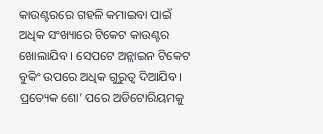କାଉଣ୍ଟରରେ ଗହଳି କମାଇବା ପାଇଁ ଅଧିକ ସଂଖ୍ୟାରେ ଟିକେଟ କାଉଣ୍ଟର ଖୋଲାଯିବ । ସେପଟେ ଅନ୍ଲାଇନ ଟିକେଟ ବୁକିଂ ଉପରେ ଅଧିକ ଗୁରୁତ୍ୱ ଦିଆଯିବ । ପ୍ରତ୍ୟେକ ଶୋ’ ପରେ ଅଡିଟୋରିୟମକୁ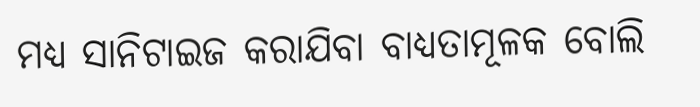ମଧ୍ୟ ସାନିଟାଇଜ କରାଯିବା ବାଧ୍ୟତାମୂଳକ ବୋଲି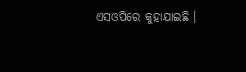ଏସଓପିରେ କୁହାଯାଇଛି ।